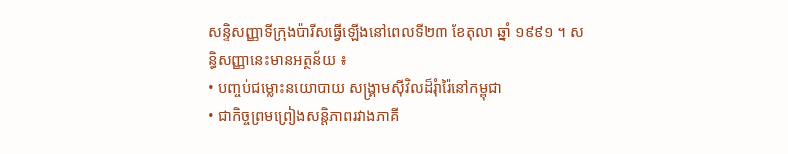សន្ទិសញ្ញាទីក្រុងប៉ារីសធ្វើឡើងនៅពេលទី២៣ ខែតុលា ឆ្នាំ ១៩៩១ ។ សន្ធិសញ្ញានេះមានអត្ថន័យ ៖
• បញ្ចប់ជម្លោះនយោបាយ សង្រ្គាមស៊ីវិលដ៏រុំារ៉ៃនៅកម្ពុជា
• ជាកិច្ចព្រមព្រៀងសន្ដិភាពរវាងភាគី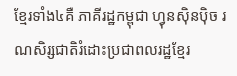ខ្មែរទាំង៤គឺ ភាគីរដ្ឋកម្ពុជា ហ្វុនស៊ិនប៉ិច រណសិរ្សជាតិរំដោះប្រជាពលរដ្ឋខ្មែរ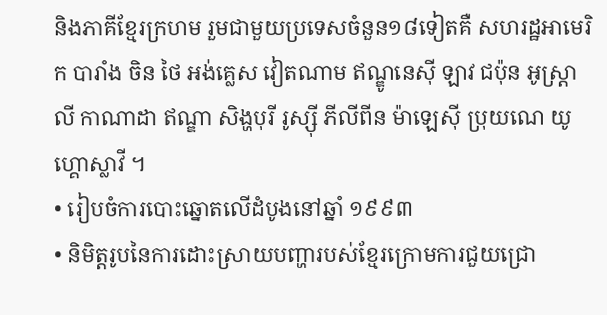និងភាគីខ្មែរក្រហម រួមជាមួយប្រទេសចំនួន១៨ទៀតគឺ សហរដ្ឋអាមេរិក បារាំង ចិន ថៃ អង់គ្លេស វៀតណាម ឥណ្ឌូនេស៊ី ឡាវ ជប៉ុន អូស្រ្ដាលី កាណាដា ឥណ្ឌា សិង្ហបុរី រូស្ស៊ី ភីលីពីន ម៉ាឡេស៊ី ប្រុយណេ យូហ្គោស្លាវី ។
• រៀបចំការបោះឆ្នោតលើដំបូងនៅឆ្នាំ ១៩៩៣
• និមិត្តរូបនៃការដោះស្រាយបញ្ហារបស់ខ្មែរក្រោមការជួយជ្រោ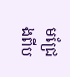មជ្រែងពីប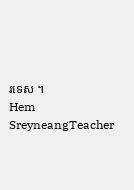រទេស ។
Hem SreyneangTeacher